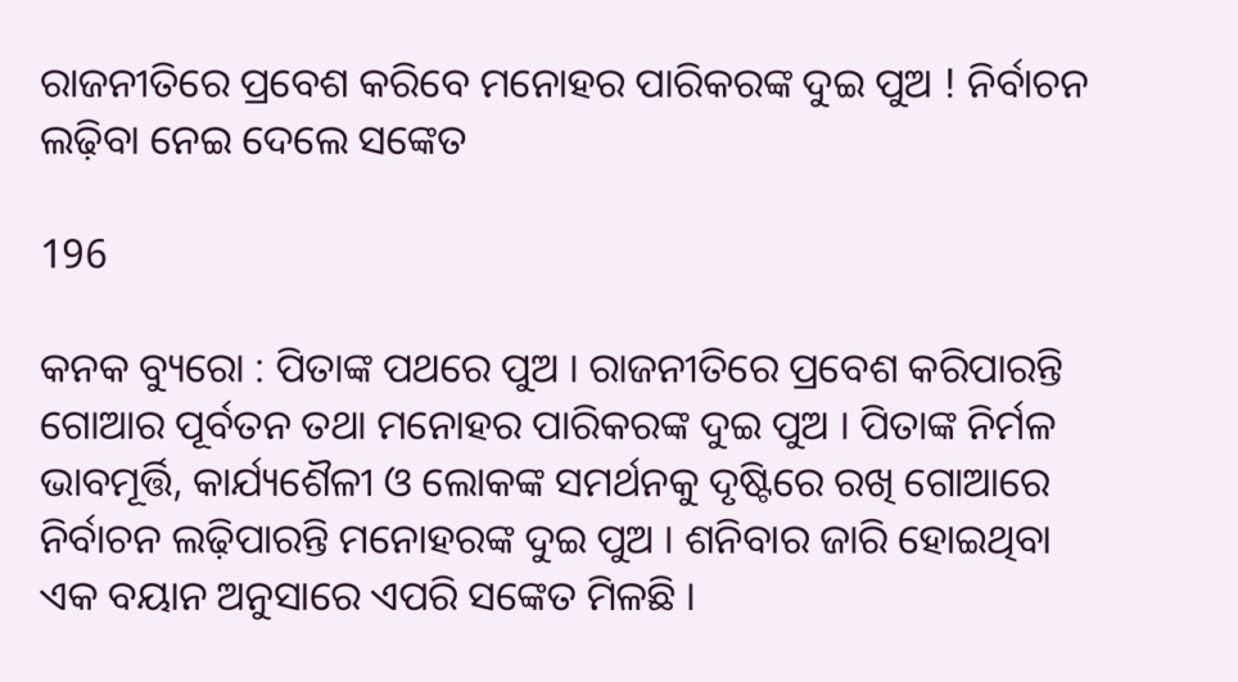ରାଜନୀତିରେ ପ୍ରବେଶ କରିବେ ମନୋହର ପାରିକରଙ୍କ ଦୁଇ ପୁଅ ! ନିର୍ବାଚନ ଲଢ଼ିବା ନେଇ ଦେଲେ ସଙ୍କେତ

196

କନକ ବ୍ୟୁରୋ : ପିତାଙ୍କ ପଥରେ ପୁଅ । ରାଜନୀତିରେ ପ୍ରବେଶ କରିପାରନ୍ତି ଗୋଆର ପୂର୍ବତନ ତଥା ମନୋହର ପାରିକରଙ୍କ ଦୁଇ ପୁଅ । ପିତାଙ୍କ ନିର୍ମଳ ଭାବମୂର୍ତ୍ତି, କାର୍ଯ୍ୟଶୈଳୀ ଓ ଲୋକଙ୍କ ସମର୍ଥନକୁ ଦୃଷ୍ଟିରେ ରଖି ଗୋଆରେ ନିର୍ବାଚନ ଲଢ଼ିପାରନ୍ତି ମନୋହରଙ୍କ ଦୁଇ ପୁଅ । ଶନିବାର ଜାରି ହୋଇଥିବା ଏକ ବୟାନ ଅନୁସାରେ ଏପରି ସଙ୍କେତ ମିଳଛି ।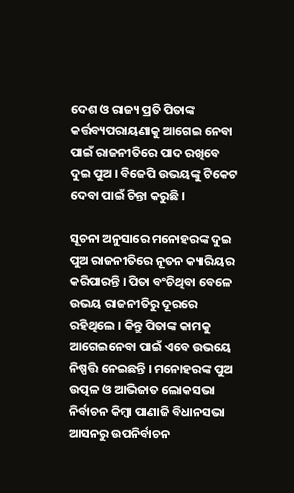ଦେଶ ଓ ରାଜ୍ୟ ପ୍ରତି ପିତାଙ୍କ କର୍ତ୍ତବ୍ୟପରାୟଣାକୁ ଆଗେଇ ନେବା ପାଇଁ ରାଜନୀତିରେ ପାଦ ରଖିବେ ଦୁଇ ପୁଅ । ବିଜେପି ଉଭୟଙ୍କୁ ଟିକେଟ ଦେବା ପାଇଁ ଚିନ୍ତା କରୁଛି ।

ସୂଚନା ଅନୁସାରେ ମନୋହରଙ୍କ ଦୁଇ ପୁଅ ରାଜନୀତିରେ ନୂତନ କ୍ୟାରିୟର କରିପାରନ୍ତି । ପିତା ବଂଚିଥିବା ବେଳେ ଉଭୟ ରାଜନୀତିରୁ ଦୂରରେ ରହିଥିଲେ । କିନ୍ତୁ ପିତାଙ୍କ କାମକୁ ଆଗେଇନେବା ପାଇଁ ଏବେ ଉଭୟେ ନିଷ୍ପତ୍ତି ନେଇଛନ୍ତି । ମନୋହରଙ୍କ ପୁଅ ଉତ୍ପଳ ଓ ଆଭିଜାତ ଲୋକସଭା ନିର୍ବାଚନ କିମ୍ବା ପାଣାଜି ବିଧାନସଭା ଆସନରୁ ଉପନିର୍ବାଚନ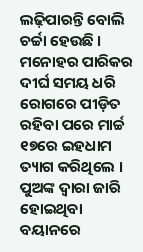ଲଢ଼ିପାରନ୍ତି ବୋଲି ଚର୍ଚ୍ଚା ହେଉଛି । ମନୋହର ପାରିକର ଦୀର୍ଘ ସମୟ ଧରି ରୋଗରେ ପୀଡ଼ିତ ରହିବା ପରେ ମାର୍ଚ୍ଚ ୧୭ରେ ଇହଧାମ ତ୍ୟାଗ କରିଥିଲେ । ପୁଅଙ୍କ ଦ୍ୱାରା ଜାରି ହୋଇଥିବା ବୟାନରେ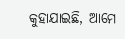କୁହାଯାଇଛି, ଆମେ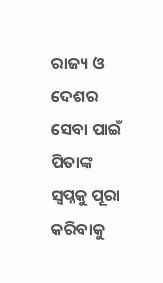ରାଜ୍ୟ ଓ ଦେଶର ସେବା ପାଇଁ ପିତାଙ୍କ ସ୍ୱପ୍ନକୁ ପୂରା କରିବାକୁ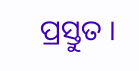ପ୍ରସ୍ତୁତ ।